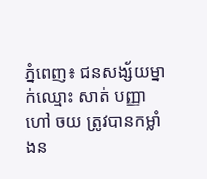ភ្នំពេញ៖ ជនសង្ស័យម្នាក់ឈ្មោះ សាត់ បញ្ញា ហៅ ចយ ត្រូវបានកម្លាំងន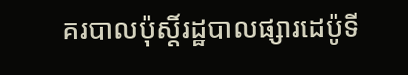គរបាលប៉ុស្តិ៍រដ្ឋបាលផ្សារដេប៉ូទី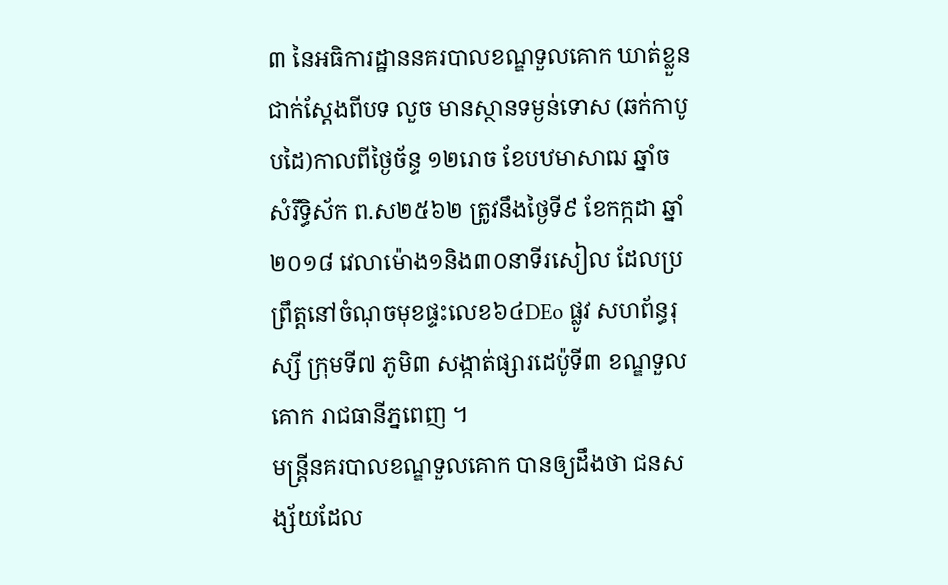៣ នៃអធិការដ្ឋាននគរបាលខណ្ឌទួលគោក ឃាត់ខ្លួនជាក់ស្ដែងពីបទ លួច មានស្ថានទម្ងន់ទោស (ឆក់កាបូបដៃ)កាលពីថ្ងៃច័ន្ទ ១២រោច ខែបឋមាសាឍ ឆ្នាំច សំរឹទ្ធិស័ក ព.ស២៥៦២ ត្រូវនឹងថ្ងៃទី៩ ខែកក្កដា ឆ្នាំ២០១៨ វេលាម៉ោង១និង៣០នាទីរសៀល ដែលប្រព្រឹត្តនៅចំណុចមុខផ្ទះលេខ៦៤DEo ផ្លូវ សហព័ន្ធរុស្សី ក្រុមទី៧ ភូមិ៣ សង្កាត់ផ្សារដេប៉ូទី៣ ខណ្ឌទួលគោក រាជធានីភ្នពេញ ។
មន្រ្តីនគរបាលខណ្ឌទួលគោក បានឲ្យដឹងថា ជនសង្ស័យដែល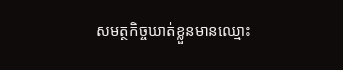សមត្ថកិច្ចឃាត់ខ្លួនមានឈ្មោះ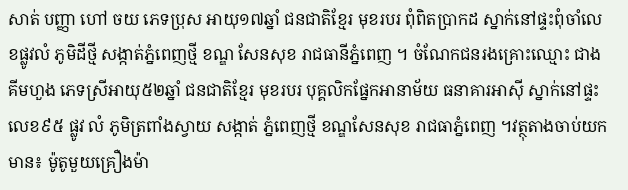សាត់ បញ្ញា ហៅ ចយ ភេទប្រុស អាយុ១៧ឆ្នាំ ជនជាតិខ្មែរ មុខរបរ ពុំពិតប្រាកដ ស្នាក់នៅផ្ទះពុំចាំលេខផ្លូវលំ ភូមិដីថ្មី សង្កាត់ភ្នំពេញថ្មី ខណ្ឌ សែនសុខ រាជធានីភ្នំពេញ ។ ចំណែកជនរងគ្រោះឈ្មោះ ជាង គីមហួង ភេទស្រីអាយុ៥២ឆ្នាំ ជនជាតិខ្មែរ មុខរបរ បុគ្គលិកផ្នែកអានាម័យ ធនាគារអាស៊ី ស្នាក់នៅផ្ទះលេខ៩៥ ផ្លូវ លំ ភូមិត្រពាំងស្វាយ សង្កាត់ ភ្នំពេញថ្មី ខណ្ឌសែនសុខ រាជធាភ្នំពេញ ។វត្ថុតាងចាប់យកមាន៖ ម៉ូតូមួយគ្រឿងម៉ា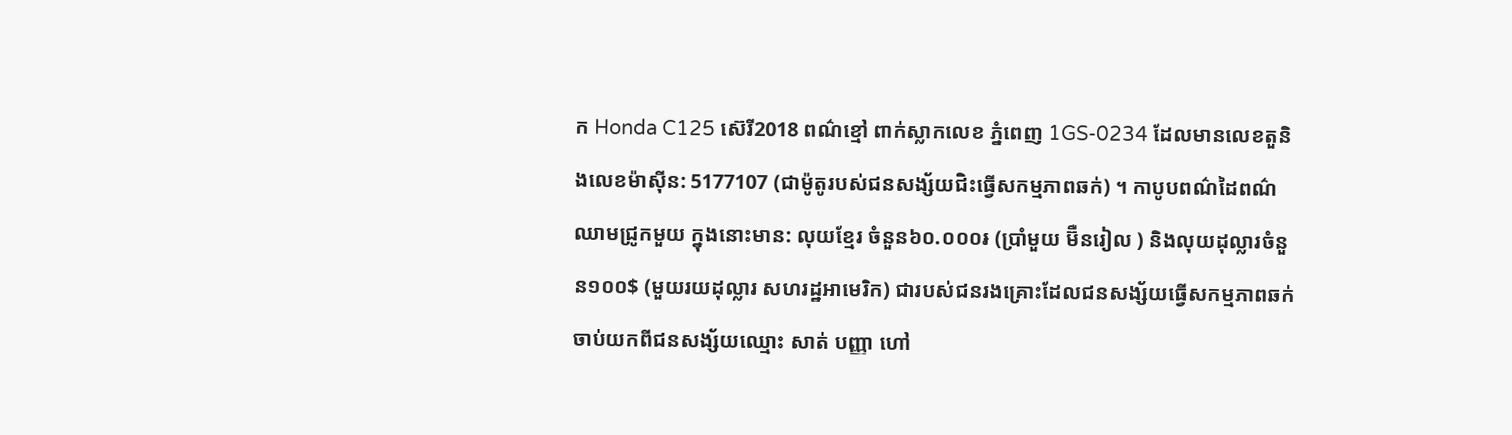ក Honda C125 ស៊េរី2018 ពណ៌ខ្មៅ ពាក់ស្លាកលេខ ភ្នំពេញ 1GS-0234 ដែលមានលេខតួនិងលេខម៉ាស៊ីន: 5177107 (ជាម៉ូតូរបស់ជនសង្ស័យជិះធ្វើសកម្មភាពឆក់) ។ កាបូបពណ៌ដៃពណ៌ឈាមជ្រូកមួយ ក្នុងនោះមាន: លុយខ្មែរ ចំនួន៦០.០០០៛ (ប្រាំមួយ ម៊ឺនរៀល ) និងលុយដុល្លារចំនួន១០០$ (មួយរយដុល្លារ សហរដ្ឋអាមេរិក) ជារបស់ជនរងគ្រោះដែលជនសង្ស័យធ្វើសកម្មភាពឆក់ ចាប់យកពីជនសង្ស័យឈ្មោះ សាត់ បញ្ញា ហៅ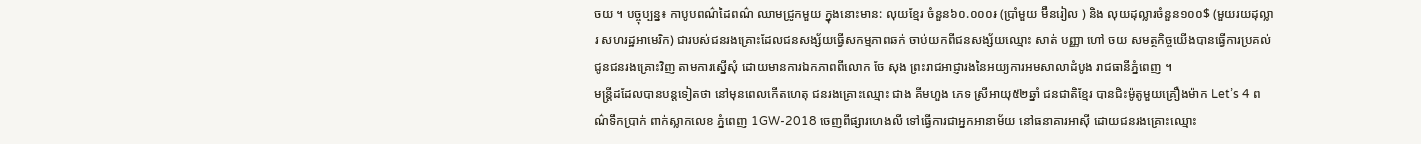ចយ ។ បច្ចុប្បន្ន៖ កាបូបពណ៌ដៃពណ៌ ឈាមជ្រូកមួយ ក្នុងនោះមាន: លុយខ្មែរ ចំនួន៦០.០០០៛ (ប្រាំមួយ ម៊ឺនរៀល ) និង លុយដុល្លារចំនួន១០០$ (មួយរយដុល្លារ សហរដ្ឋអាមេរិក) ជារបស់ជនរងគ្រោះដែលជនសង្ស័យធ្វើសកម្មភាពឆក់ ចាប់យកពីជនសង្ស័យឈ្មោះ សាត់ បញ្ញា ហៅ ចយ សមត្ថកិច្ចយើងបានធ្វើការប្រគល់ជូនជនរងគ្រោះវិញ តាមការស្នើសុំ ដោយមានការឯកភាពពីលោក ចែ សុង ព្រះរាជអាជ្ញារងនៃអយ្យការអមសាលាដំបូង រាជធានីភ្នំពេញ ។
មន្រ្តីដដែលបានបន្តទៀតថា នៅមុនពេលកើតហេតុ ជនរងគ្រោះឈ្មោះ ជាង គីមហួង ភេទ ស្រីអាយុ៥២ឆ្នាំ ជនជាតិខ្មែរ បានជិះម៉ូតូមួយគ្រឿងម៉ាក Let’s 4 ពណ៌ទឹកប្រាក់ ពាក់ស្លាកលេខ ភ្នំពេញ 1GW-2018 ចេញពីផ្សារហេងលី ទៅធ្វើការជាអ្នកអានាម័យ នៅធនាគារអាស៊ី ដោយជនរងគ្រោះឈ្មោះ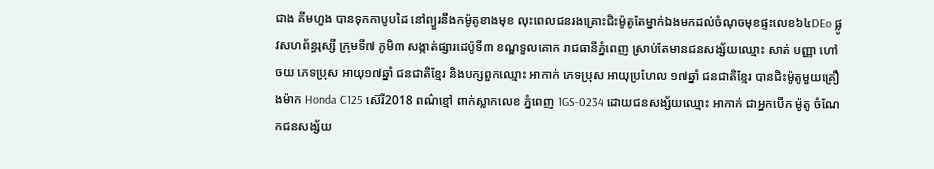ជាង គីមហួង បានទុកកាបូបដៃ នៅព្យួរនឹងកម៉ូតូខាងមុខ លុះពេលជនរងគ្រោះជិះម៉ូតូតែម្នាក់ឯងមកដល់ចំណុចមុខផ្ទះលេខ៦៤DEo ផ្លូវសហព័ន្ធរុស្សី ក្រុមទី៧ ភូមិ៣ សង្កាត់ផ្សារដេប៉ូទី៣ ខណ្ឌទួលគោក រាជធានីភ្នំពេញ ស្រាប់តែមានជនសង្ស័យឈ្មោះ សាត់ បញ្ញា ហៅ ចយ ភេទប្រុស អាយុ១៧ឆ្នាំ ជនជាតិខ្មែរ និងបក្សពួកឈ្មោះ អាកាក់ ភេទប្រុស អាយុប្រហែល ១៧ឆ្នាំ ជនជាតិខ្មែរ បានជិះម៉ូតូមួយគ្រឿងម៉ាក Honda C125 ស៊េរី2018 ពណ៌ខ្មៅ ពាក់ស្លាកលេខ ភ្នំពេញ 1GS-0234 ដោយជនសង្ស័យឈ្មោះ អាកាក់ ជាអ្នកបើក ម៉ូតូ ចំណែកជនសង្ស័យ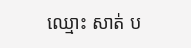ឈ្មោះ សាត់ ប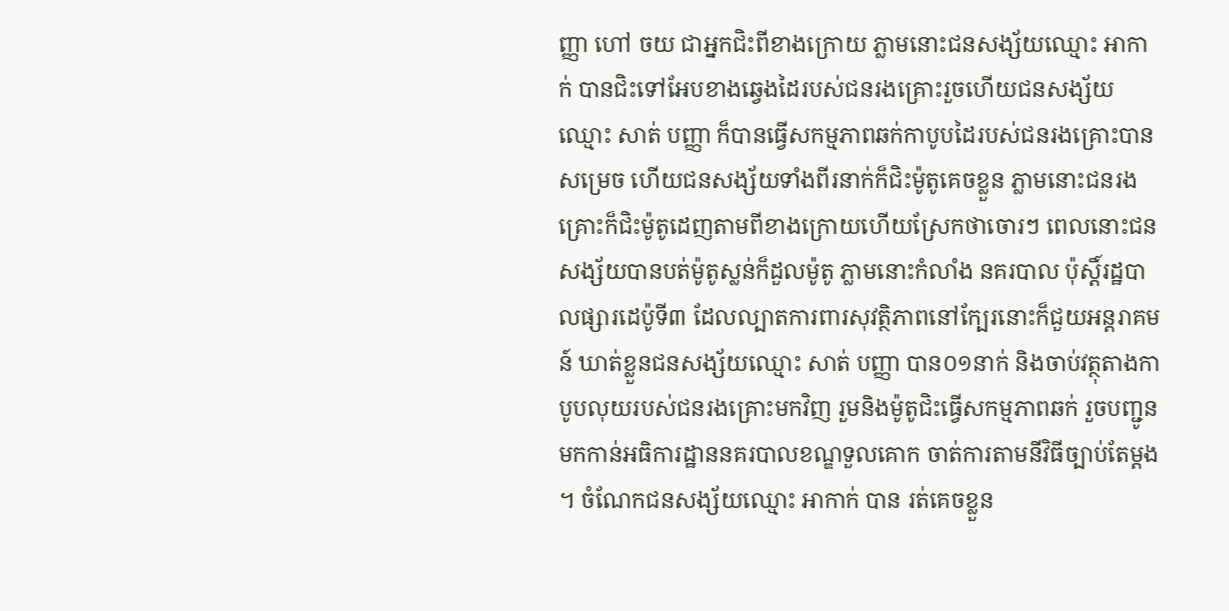ញ្ញា ហៅ ចយ ជាអ្នកជិះពីខាងក្រោយ ភ្លាមនោះជនសង្ស័យឈ្មោះ អាកាក់ បានជិះទៅអែបខាងឆ្វេងដៃរបស់ជនរងគ្រោះរួចហើយជនសង្ស័យឈ្មោះ សាត់ បញ្ញា ក៏បានធ្វើសកម្មភាពឆក់កាបូបដៃរបស់ជនរងគ្រោះបានសម្រេច ហើយជនសង្ស័យទាំងពីរនាក់ក៏ជិះម៉ូតូគេចខ្លួន ភ្លាមនោះជនរងគ្រោះក៏ជិះម៉ូតូដេញតាមពីខាងក្រោយហើយស្រែកថាចោរៗ ពេលនោះជនសង្ស័យបានបត់ម៉ូតូស្លន់ក៏ដួលម៉ូតូ ភ្លាមនោះកំលាំង នគរបាល ប៉ុស្តិ៍រដ្ឋបាលផ្សារដេប៉ូទី៣ ដែលល្បាតការពារសុវត្ថិភាពនៅក្បែរនោះក៏ជួយអន្តរាគមន៍ ឃាត់ខ្លួនជនសង្ស័យឈ្មោះ សាត់ បញ្ញា បាន០១នាក់ និងចាប់វត្ថុតាងកាបូបលុយរបស់ជនរងគ្រោះមកវិញ រួមនិងម៉ូតូជិះធ្វើសកម្មភាពឆក់ រួចបញ្ជូនមកកាន់អធិការដ្ឋាននគរបាលខណ្ឌទួលគោក ចាត់ការតាមនីវិធីច្បាប់តែម្ដង ។ ចំណែកជនសង្ស័យឈ្មោះ អាកាក់ បាន រត់គេចខ្លួន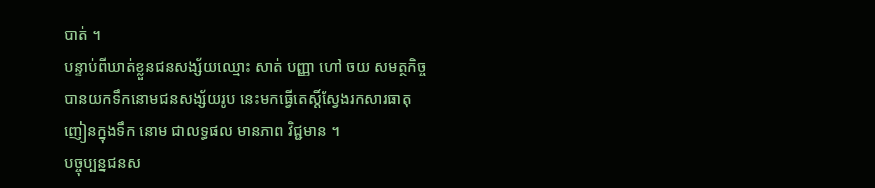បាត់ ។
បន្ទាប់ពីឃាត់ខ្លួនជនសង្ស័យឈ្មោះ សាត់ បញ្ញា ហៅ ចយ សមត្ថកិច្ចបានយកទឹកនោមជនសង្ស័យរូប នេះមកធ្វើតេស្តិ៍ស្វែងរកសារធាតុញៀនក្នុងទឹក នោម ជាលទ្ធផល មានភាព វិជ្ជមាន ។
បច្ចុប្បន្នជនស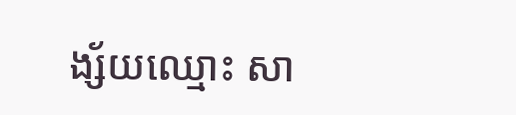ង្ស័យឈ្មោះ សា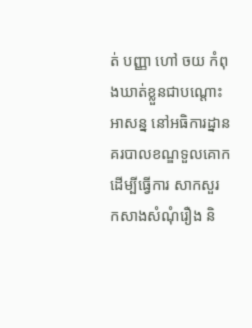ត់ បញ្ញា ហៅ ចយ កំពុងឃាត់ខ្លួនជាបណ្ដោះអាសន្ន នៅអធិការដ្នានគរបាលខណ្ឌទួលគោក ដើម្បីធ្វើការ សាកសួរ កសាងសំណុំរឿង និ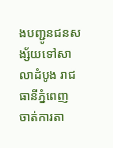ងបញ្ជូនជនសង្ស័យទៅសាលាដំបូង រាជធានីភ្នំពេញ ចាត់ការតា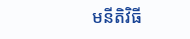មនីតិវិធី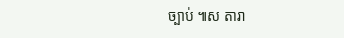ច្បាប់ ៕ស តារា